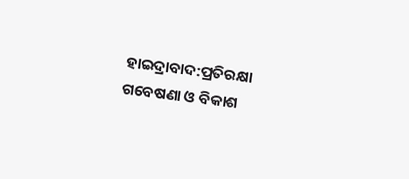ହାଇଦ୍ରାବାଦ:ପ୍ରତିରକ୍ଷା ଗବେଷଣା ଓ ବିକାଶ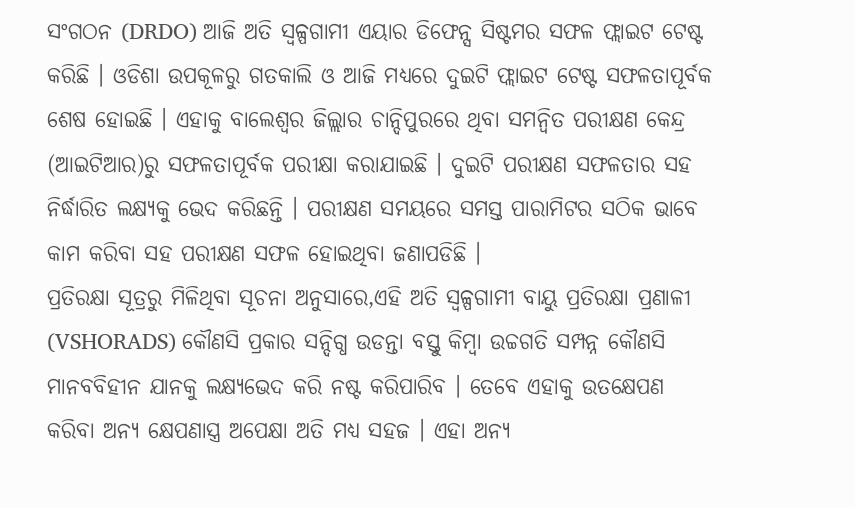ସଂଗଠନ (DRDO) ଆଜି ଅତି ସ୍ବଳ୍ପଗାମୀ ଏୟାର ଡିଫେନ୍ସ ସିଷ୍ଟମର ସଫଳ ଫ୍ଲାଇଟ ଟେଷ୍ଟ କରିଛି । ଓଡିଶା ଉପକୂଳରୁ ଗତକାଲି ଓ ଆଜି ମଧ୍ୟରେ ଦୁଇଟି ଫ୍ଲାଇଟ ଟେଷ୍ଟ ସଫଳତାପୂର୍ବକ ଶେଷ ହୋଇଛି । ଏହାକୁ ବାଲେଶ୍ବର ଜିଲ୍ଲାର ଚାନ୍ଦିପୁରରେ ଥିବା ସମନ୍ବିତ ପରୀକ୍ଷଣ କେନ୍ଦ୍ର (ଆଇଟିଆର)ରୁ ସଫଳତାପୂର୍ବକ ପରୀକ୍ଷା କରାଯାଇଛି । ଦୁଇଟି ପରୀକ୍ଷଣ ସଫଳତାର ସହ ନିର୍ଦ୍ଧାରିତ ଲକ୍ଷ୍ୟକୁ ଭେଦ କରିଛନ୍ତି । ପରୀକ୍ଷଣ ସମୟରେ ସମସ୍ତ ପାରାମିଟର ସଠିକ ଭାବେ କାମ କରିବା ସହ ପରୀକ୍ଷଣ ସଫଳ ହୋଇଥିବା ଜଣାପଡିଛି ।
ପ୍ରତିରକ୍ଷା ସୂତ୍ରରୁ ମିଳିଥିବା ସୂଚନା ଅନୁସାରେ,ଏହି ଅତି ସ୍ବଳ୍ପଗାମୀ ବାୟୁ ପ୍ରତିରକ୍ଷା ପ୍ରଣାଳୀ (VSHORADS) କୌଣସି ପ୍ରକାର ସନ୍ଦିଗ୍ଧ ଉଡନ୍ତା ବସ୍ତୁ କିମ୍ବା ଉଚ୍ଚଗତି ସମ୍ପନ୍ନ କୌଣସି ମାନବବିହୀନ ଯାନକୁ ଲକ୍ଷ୍ୟଭେଦ କରି ନଷ୍ଟ କରିପାରିବ । ତେବେ ଏହାକୁ ଉତକ୍ଷେପଣ କରିବା ଅନ୍ୟ କ୍ଷେପଣାସ୍ତ୍ର ଅପେକ୍ଷା ଅତି ମଧ୍ୟ ସହଜ । ଏହା ଅନ୍ୟ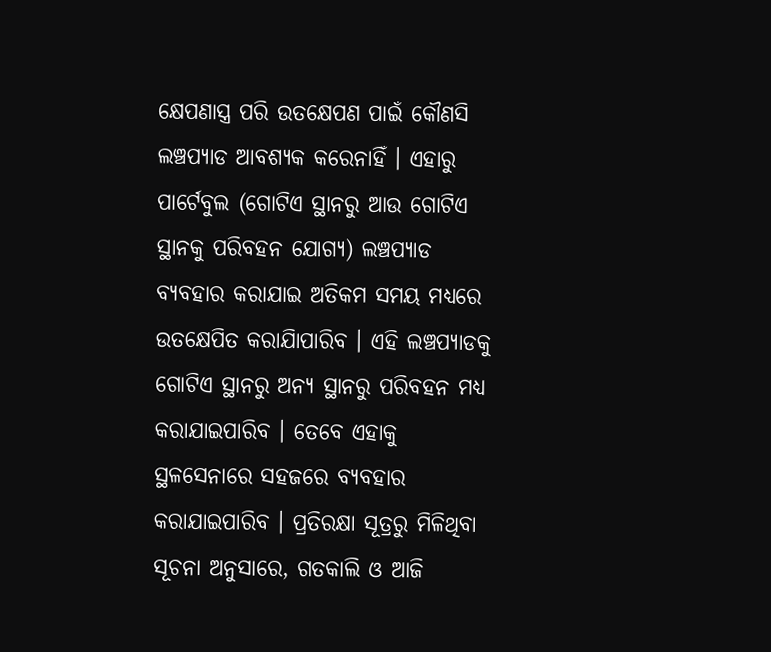କ୍ଷେପଣାସ୍ତ୍ର ପରି ଉତକ୍ଷେପଣ ପାଇଁ କୌଣସି ଲଞ୍ଚପ୍ୟାଡ ଆବଶ୍ୟକ କରେନାହିଁ । ଏହାରୁ ପାର୍ଟେବୁଲ (ଗୋଟିଏ ସ୍ଥାନରୁ ଆଉ ଗୋଟିଏ ସ୍ଥାନକୁ ପରିବହନ ଯୋଗ୍ୟ) ଲଞ୍ଚପ୍ୟାଡ ବ୍ୟବହାର କରାଯାଇ ଅତିକମ ସମୟ ମଧ୍ୟରେ ଉତକ୍ଷେପିତ କରାଯାିପାରିବ । ଏହି ଲଞ୍ଚପ୍ୟାଡକୁ ଗୋଟିଏ ସ୍ଥାନରୁ ଅନ୍ୟ ସ୍ଥାନରୁ ପରିବହନ ମଧ୍ୟ କରାଯାଇପାରିବ । ତେବେ ଏହାକୁ ସ୍ଥଳସେନାରେ ସହଜରେ ବ୍ୟବହାର କରାଯାଇପାରିବ । ପ୍ରତିରକ୍ଷା ସୂତ୍ରରୁ ମିଳିଥିବା ସୂଚନା ଅନୁସାରେ, ଗତକାଲି ଓ ଆଜି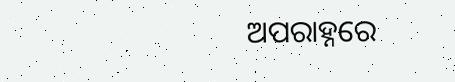ଅପରାହ୍ନରେ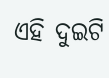ଏହି ଦୁଇଟି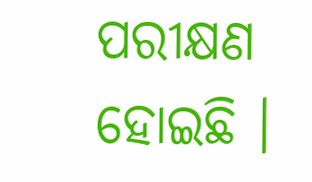ପରୀକ୍ଷଣ ହୋଇଛି ।